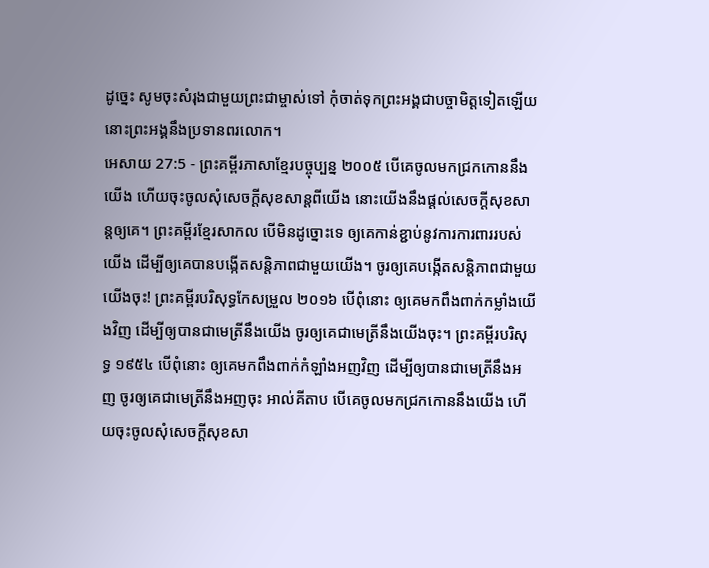ដូច្នេះ សូមចុះសំរុងជាមួយព្រះជាម្ចាស់ទៅ កុំចាត់ទុកព្រះអង្គជាបច្ចាមិត្តទៀតឡើយ នោះព្រះអង្គនឹងប្រទានពរលោក។
អេសាយ 27:5 - ព្រះគម្ពីរភាសាខ្មែរបច្ចុប្បន្ន ២០០៥ បើគេចូលមកជ្រកកោននឹងយើង ហើយចុះចូលសុំសេចក្ដីសុខសាន្តពីយើង នោះយើងនឹងផ្ដល់សេចក្ដីសុខសាន្តឲ្យគេ។ ព្រះគម្ពីរខ្មែរសាកល បើមិនដូច្នោះទេ ឲ្យគេកាន់ខ្ជាប់នូវការការពាររបស់យើង ដើម្បីឲ្យគេបានបង្កើតសន្តិភាពជាមួយយើង។ ចូរឲ្យគេបង្កើតសន្តិភាពជាមួយយើងចុះ! ព្រះគម្ពីរបរិសុទ្ធកែសម្រួល ២០១៦ បើពុំនោះ ឲ្យគេមកពឹងពាក់កម្លាំងយើងវិញ ដើម្បីឲ្យបានជាមេត្រីនឹងយើង ចូរឲ្យគេជាមេត្រីនឹងយើងចុះ។ ព្រះគម្ពីរបរិសុទ្ធ ១៩៥៤ បើពុំនោះ ឲ្យគេមកពឹងពាក់កំឡាំងអញវិញ ដើម្បីឲ្យបានជាមេត្រីនឹងអញ ចូរឲ្យគេជាមេត្រីនឹងអញចុះ អាល់គីតាប បើគេចូលមកជ្រកកោននឹងយើង ហើយចុះចូលសុំសេចក្ដីសុខសា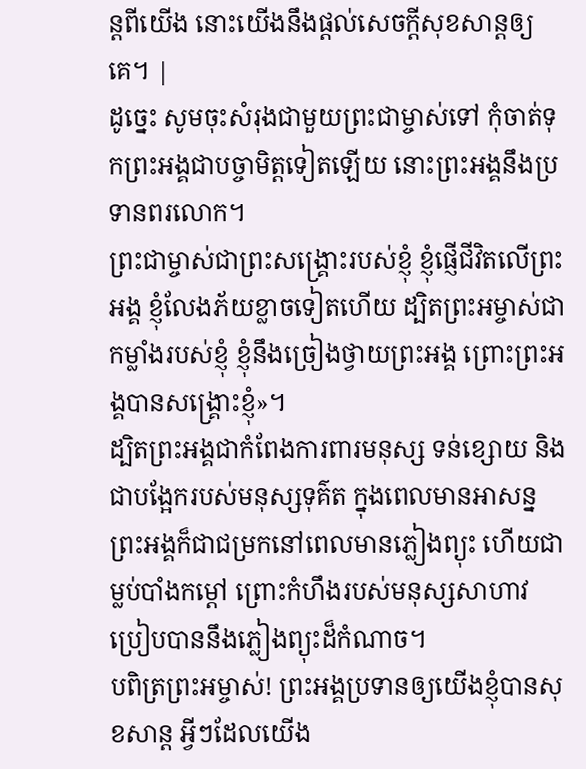ន្តពីយើង នោះយើងនឹងផ្ដល់សេចក្ដីសុខសាន្តឲ្យគេ។ |
ដូច្នេះ សូមចុះសំរុងជាមួយព្រះជាម្ចាស់ទៅ កុំចាត់ទុកព្រះអង្គជាបច្ចាមិត្តទៀតឡើយ នោះព្រះអង្គនឹងប្រទានពរលោក។
ព្រះជាម្ចាស់ជាព្រះសង្គ្រោះរបស់ខ្ញុំ ខ្ញុំផ្ញើជីវិតលើព្រះអង្គ ខ្ញុំលែងភ័យខ្លាចទៀតហើយ ដ្បិតព្រះអម្ចាស់ជាកម្លាំងរបស់ខ្ញុំ ខ្ញុំនឹងច្រៀងថ្វាយព្រះអង្គ ព្រោះព្រះអង្គបានសង្គ្រោះខ្ញុំ»។
ដ្បិតព្រះអង្គជាកំពែងការពារមនុស្ស ទន់ខ្សោយ និងជាបង្អែករបស់មនុស្សទុគ៌ត ក្នុងពេលមានអាសន្ន ព្រះអង្គក៏ជាជម្រកនៅពេលមានភ្លៀងព្យុះ ហើយជាម្លប់បាំងកម្ដៅ ព្រោះកំហឹងរបស់មនុស្សសាហាវ ប្រៀបបាននឹងភ្លៀងព្យុះដ៏កំណាច។
បពិត្រព្រះអម្ចាស់! ព្រះអង្គប្រទានឲ្យយើងខ្ញុំបានសុខសាន្ត អ្វីៗដែលយើង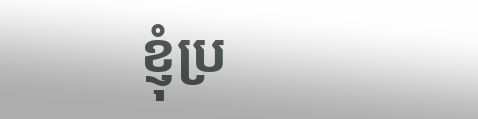ខ្ញុំប្រ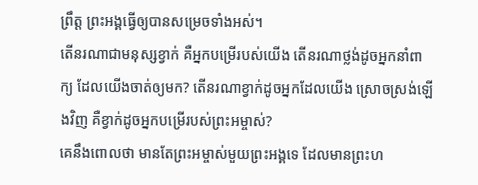ព្រឹត្ត ព្រះអង្គធ្វើឲ្យបានសម្រេចទាំងអស់។
តើនរណាជាមនុស្សខ្វាក់ គឺអ្នកបម្រើរបស់យើង តើនរណាថ្លង់ដូចអ្នកនាំពាក្យ ដែលយើងចាត់ឲ្យមក? តើនរណាខ្វាក់ដូចអ្នកដែលយើង ស្រោចស្រង់ឡើងវិញ គឺខ្វាក់ដូចអ្នកបម្រើរបស់ព្រះអម្ចាស់?
គេនឹងពោលថា មានតែព្រះអម្ចាស់មួយព្រះអង្គទេ ដែលមានព្រះហ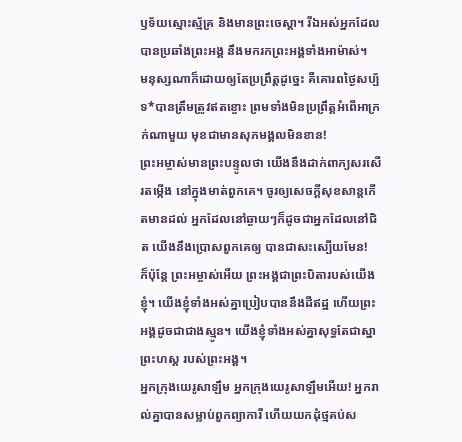ឫទ័យស្មោះស្ម័គ្រ និងមានព្រះចេស្ដា។ រីឯអស់អ្នកដែលបានប្រឆាំងព្រះអង្គ នឹងមករកព្រះអង្គទាំងអាម៉ាស់។
មនុស្សណាក៏ដោយឲ្យតែប្រព្រឹត្តដូច្នេះ គឺគោរពថ្ងៃសប្ប័ទ*បានត្រឹមត្រូវឥតខ្ចោះ ព្រមទាំងមិនប្រព្រឹត្តអំពើអាក្រក់ណាមួយ មុខជាមានសុភមង្គលមិនខាន!
ព្រះអម្ចាស់មានព្រះបន្ទូលថា យើងនឹងដាក់ពាក្យសរសើរតម្កើង នៅក្នុងមាត់ពួកគេ។ ចូរឲ្យសេចក្ដីសុខសាន្តកើតមានដល់ អ្នកដែលនៅឆ្ងាយៗក៏ដូចជាអ្នកដែលនៅជិត យើងនឹងប្រោសពួកគេឲ្យ បានជាសះស្បើយមែន!
ក៏ប៉ុន្តែ ព្រះអម្ចាស់អើយ ព្រះអង្គជាព្រះបិតារបស់យើងខ្ញុំ។ យើងខ្ញុំទាំងអស់គ្នាប្រៀបបាននឹងដីឥដ្ឋ ហើយព្រះអង្គដូចជាជាងស្មូន។ យើងខ្ញុំទាំងអស់គ្នាសុទ្ធតែជាស្នាព្រះហស្ដ របស់ព្រះអង្គ។
អ្នកក្រុងយេរូសាឡឹម អ្នកក្រុងយេរូសាឡឹមអើយ! អ្នករាល់គ្នាបានសម្លាប់ពួកព្យាការី ហើយយកដុំថ្មគប់ស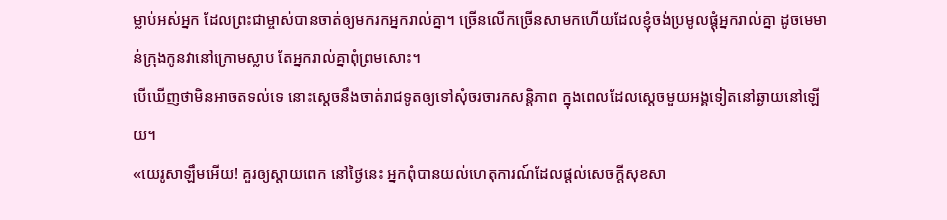ម្លាប់អស់អ្នក ដែលព្រះជាម្ចាស់បានចាត់ឲ្យមករកអ្នករាល់គ្នា។ ច្រើនលើកច្រើនសាមកហើយដែលខ្ញុំចង់ប្រមូលផ្ដុំអ្នករាល់គ្នា ដូចមេមាន់ក្រុងកូនវានៅក្រោមស្លាប តែអ្នករាល់គ្នាពុំព្រមសោះ។
បើឃើញថាមិនអាចតទល់ទេ នោះស្ដេចនឹងចាត់រាជទូតឲ្យទៅសុំចរចារកសន្តិភាព ក្នុងពេលដែលស្ដេចមួយអង្គទៀតនៅឆ្ងាយនៅឡើយ។
«យេរូសាឡឹមអើយ! គួរឲ្យស្ដាយពេក នៅថ្ងៃនេះ អ្នកពុំបានយល់ហេតុការណ៍ដែលផ្ដល់សេចក្ដីសុខសា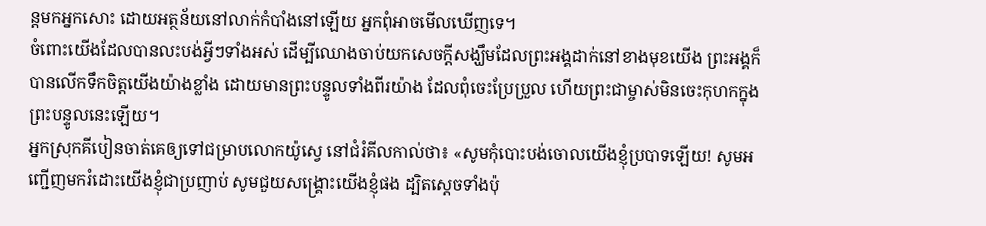ន្តមកអ្នកសោះ ដោយអត្ថន័យនៅលាក់កំបាំងនៅឡើយ អ្នកពុំអាចមើលឃើញទេ។
ចំពោះយើងដែលបានលះបង់អ្វីៗទាំងអស់ ដើម្បីឈោងចាប់យកសេចក្ដីសង្ឃឹមដែលព្រះអង្គដាក់នៅខាងមុខយើង ព្រះអង្គក៏បានលើកទឹកចិត្តយើងយ៉ាងខ្លាំង ដោយមានព្រះបន្ទូលទាំងពីរយ៉ាង ដែលពុំចេះប្រែប្រួល ហើយព្រះជាម្ចាស់មិនចេះកុហកក្នុងព្រះបន្ទូលនេះឡើយ។
អ្នកស្រុកគីបៀនចាត់គេឲ្យទៅជម្រាបលោកយ៉ូស្វេ នៅជំរំគីលកាល់ថា៖ «សូមកុំបោះបង់ចោលយើងខ្ញុំប្របាទឡើយ! សូមអញ្ជើញមករំដោះយើងខ្ញុំជាប្រញាប់ សូមជួយសង្គ្រោះយើងខ្ញុំផង ដ្បិតស្ដេចទាំងប៉ុ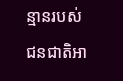ន្មានរបស់ជនជាតិអា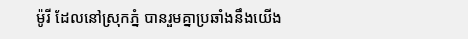ម៉ូរី ដែលនៅស្រុកភ្នំ បានរួមគ្នាប្រឆាំងនឹងយើង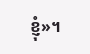ខ្ញុំ»។